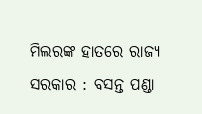ମିଲରଙ୍କ ହାତରେ ରାଜ୍ୟ ସରକାର : ବସନ୍ତ ପଣ୍ଡା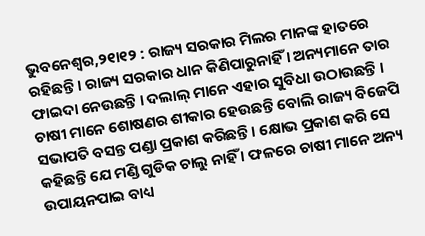ଭୁବନେଶ୍ୱର,୨୧ା୧୨ : ରାଜ୍ୟ ସରକାର ମିଲର ମାନଙ୍କ ହାତରେ ରହିଛନ୍ତି । ରାଜ୍ୟ ସରକାର ଧାନ କିଣିପାରୁନାହିଁ । ଅନ୍ୟମାନେ ତାର ଫାଇଦା ନେଉଛନ୍ତି । ଦଲାଲ୍ ମାନେ ଏହାର ସୁବିଧା ଉଠାଉଛନ୍ତି । ଚାଷୀ ମାନେ ଶୋଷଣର ଶୀକାର ହେଉଛନ୍ତି ବୋଲି ରାଜ୍ୟ ବିଜେପି ସଭାପତି ବସନ୍ତ ପଣ୍ଡା ପ୍ରକାଶ କରିଛନ୍ତି । କ୍ଷୋଭ ପ୍ରକାଶ କରି ସେ କହିଛନ୍ତି ଯେ ମଣ୍ଡି ଗୁଡିକ ଚାଲୁ ନାହିଁ । ଫଳରେ ଚାଷୀ ମାନେ ଅନ୍ୟ ଉପାୟନପାଇ ବାଧ୍ୟ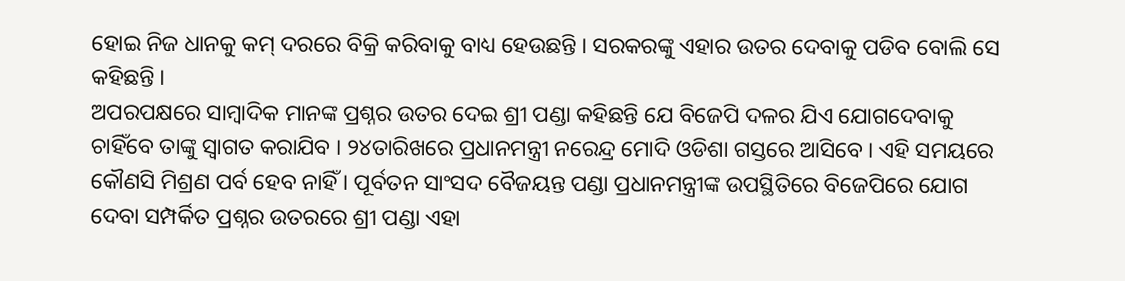ହୋଇ ନିଜ ଧାନକୁ କମ୍ ଦରରେ ବିକ୍ରି କରିବାକୁ ବାଧ୍ୟ ହେଉଛନ୍ତି । ସରକରଙ୍କୁ ଏହାର ଉତର ଦେବାକୁ ପଡିବ ବୋଲି ସେ କହିଛନ୍ତି ।
ଅପରପକ୍ଷରେ ସାମ୍ବାଦିକ ମାନଙ୍କ ପ୍ରଶ୍ନର ଉତର ଦେଇ ଶ୍ରୀ ପଣ୍ଡା କହିଛନ୍ତି ଯେ ବିଜେପି ଦଳର ଯିଏ ଯୋଗଦେବାକୁ ଚାହିଁବେ ତାଙ୍କୁ ସ୍ୱାଗତ କରାଯିବ । ୨୪ତାରିଖରେ ପ୍ରଧାନମନ୍ତ୍ରୀ ନରେନ୍ଦ୍ର ମୋଦି ଓଡିଶା ଗସ୍ତରେ ଆସିବେ । ଏହି ସମୟରେ କୌଣସି ମିଶ୍ରଣ ପର୍ବ ହେବ ନାହିଁ । ପୂର୍ବତନ ସାଂସଦ ବୈଜୟନ୍ତ ପଣ୍ଡା ପ୍ରଧାନମନ୍ତ୍ରୀଙ୍କ ଉପସ୍ଥିତିରେ ବିଜେପିରେ ଯୋଗ ଦେବା ସମ୍ପର୍କିତ ପ୍ରଶ୍ନର ଉତରରେ ଶ୍ରୀ ପଣ୍ଡା ଏହା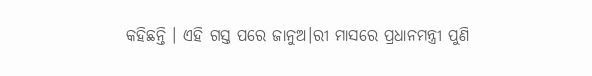କହିଛନ୍ତି । ଏହି ଗସ୍ତ ପରେ ଜାନୁଅ।ରୀ ମାସରେ ପ୍ରଧାନମନ୍ତ୍ରୀ ପୁଣି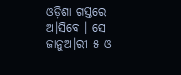ଓଡ଼ିଶା ଗସ୍ତରେ ଅ।ସିବେ । ସେ ଜାନୁଅ।ରୀ ୫ ଓ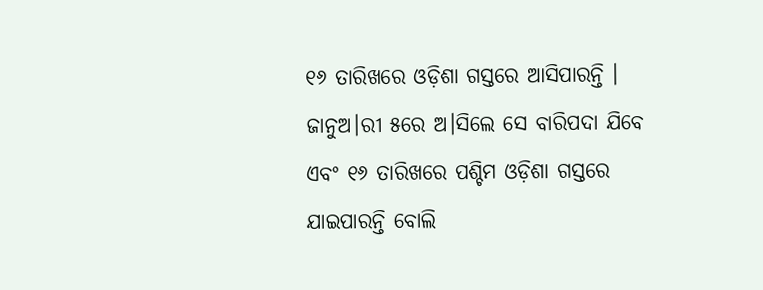୧୬ ତାରିଖରେ ଓଡ଼ିଶା ଗସ୍ତରେ ଆସିପାରନ୍ତି । ଜାନୁଅ।ରୀ ୫ରେ ଅ।ସିଲେ ସେ ବାରିପଦା ଯିବେ ଏବଂ ୧୬ ତାରିଖରେ ପଶ୍ଚିମ ଓଡ଼ିଶା ଗସ୍ତରେ ଯାଇପାରନ୍ତି ବୋଲି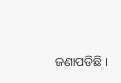ଜଣାପଡିଛି ।